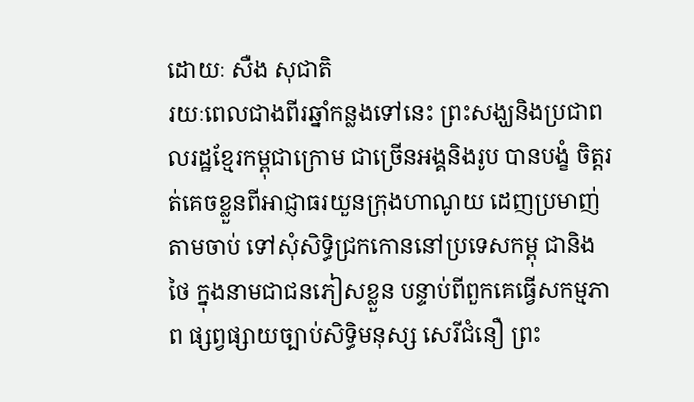ដោយៈ សឺង សុជាតិ
រយៈពេលជាងពីរឆ្នាំកន្លងទៅនេះ ព្រះសង្ឃនិងប្រជាពលរដ្ឋខ្មែរកម្ពុជាក្រោម ជាច្រើនអង្គនិងរូប បានបង្ខំ ចិត្តរត់គេចខ្លួនពីអាជ្ញាធរយួនក្រុងហាណូយ ដេញប្រមាញ់តាមចាប់ ទៅសុំសិទ្ធិជ្រកកោននៅប្រទេសកម្ពុ ជានិងថៃ ក្នុងនាមជាជនភៀសខ្លួន បន្ទាប់ពីពួកគេធ្វើសកម្មភាព ផ្សព្វផ្សាយច្បាប់សិទ្ធិមនុស្ស សេរីជំនឿ ព្រះ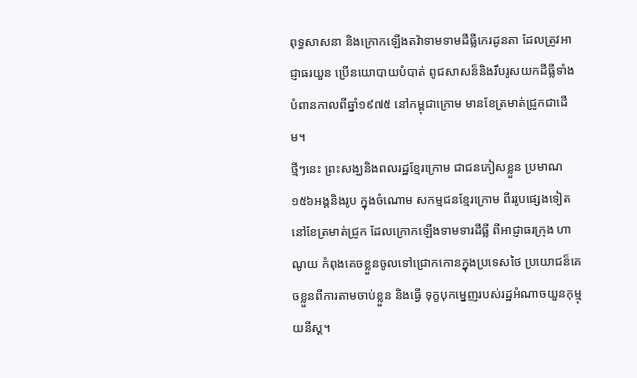ពុទ្ធសាសនា និងក្រោកឡើងតវ៉ាទាមទាមដីធ្លីកេរដូនតា ដែលត្រូវអាជ្ញាធរយួន ប្រើនយោបាយបំបាត់ ពូជសាសន៏និងរឹបរូសយកដីធ្លីទាំងបំពានកាលពីឆ្នាំ១៩៧៥ នៅកម្ពុជាក្រោម មានខែត្រមាត់ជ្រូកជាដើម។
ថ្មីៗនេះ ព្រះសង្ឃនិងពលរដ្ឋខ្មែរក្រោម ជាជនភៀសខ្លួន ប្រមាណ១៥៦អង្គនិងរូប ក្នុងចំណោម សកម្មជនខ្មែរក្រោម ពីររូបផ្សេងទៀត នៅខែត្រមាត់ជ្រូក ដែលក្រោកឡើងទាមទារដីធ្លី ពីអាជ្ញាធរក្រុង ហាណូយ កំពុងគេចខ្លួនចូលទៅជ្រោកកោនក្នុងប្រទេសថៃ ប្រយោជន៏គេចខ្លួនពីការតាមចាប់ខ្លួន និងធ្វើ ទុក្ខបុកម្នេញរបស់រដ្ឋអំណាចយួនកុម្មុយនីស្ត។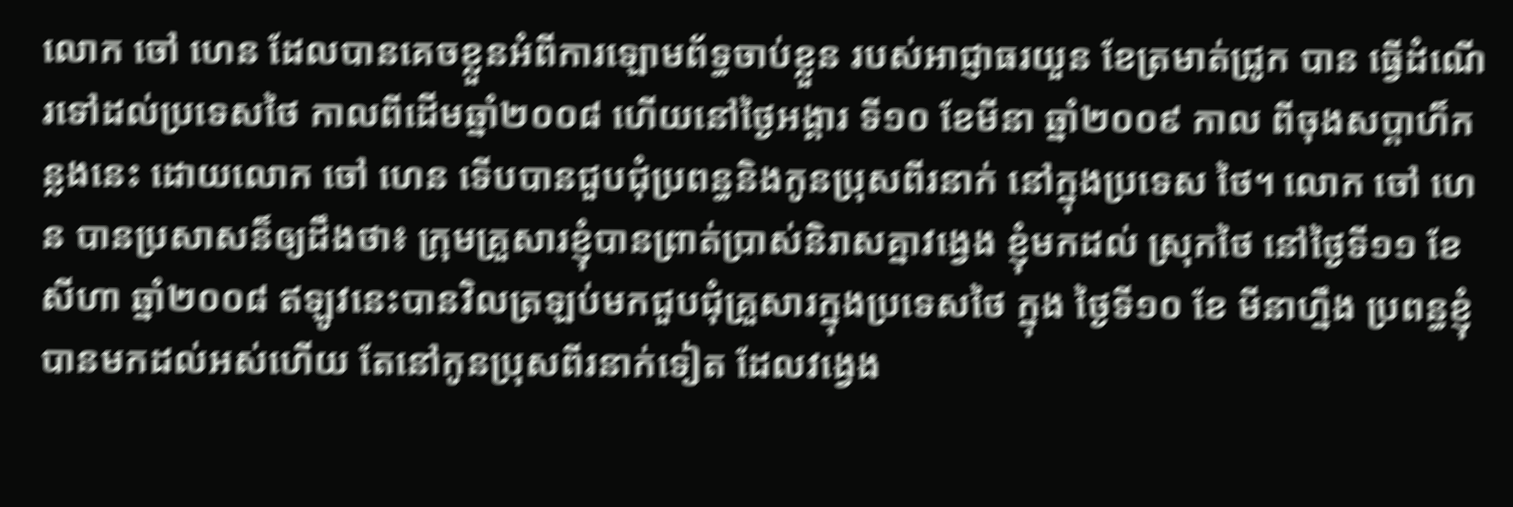លោក ចៅ ហេន ដែលបានគេចខ្លួនអំពីការឡោមព័ទ្ធចាប់ខ្លួន របស់អាជ្ញាធរយួន ខែត្រមាត់ជ្រូក បាន ធ្វើដំណើរទៅដល់ប្រទេសថៃ កាលពីដើមឆ្នាំ២០០៨ ហើយនៅថ្ងៃអង្គារ ទី១០ ខែមីនា ឆ្នាំ២០០៩ កាល ពីចុងសប្តាហ៏កន្លងនេះ ដោយលោក ចៅ ហេន ទើបបានជួបជុំប្រពន្ធនិងកូនប្រុសពីរនាក់ នៅក្នុងប្រទេស ថៃ។ លោក ចៅ ហេន បានប្រសាសន៏ឲ្យដឹងថា៖ ក្រុមគ្រួសារខ្ញុំបានព្រាត់ប្រាស់និរាសគ្នាវង្វេង ខ្ញុំមកដល់ ស្រុកថៃ នៅថ្ងៃទី១១ ខែសីហា ឆ្នាំ២០០៨ ឥឡូវនេះបានវិលត្រឡប់មកជួបជុំគ្រួសារក្នុងប្រទេសថៃ ក្នុង ថ្ងៃទី១០ ខែ មីនាហ្នឹង ប្រពន្ធខ្ញុំបានមកដល់អស់ហើយ តែនៅកូនប្រុសពីរនាក់ទៀត ដែលវង្វេង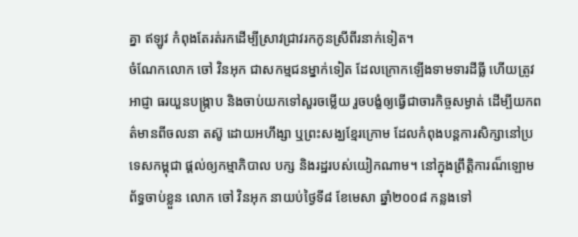គ្នា ឥឡូវ កំពុងតែរត់រកដើម្បីស្រាវជ្រាវរកកូនស្រីពីរនាក់ទៀត។
ចំណែកលោក ចៅ វិនអុក ជាសកម្មជនម្នាក់ទៀត ដែលក្រោកឡើងទាមទារដីធ្លី ហើយត្រូវអាជ្ញា ធរយួនបង្រ្កាប និងចាប់យកទៅសួរចម្លើយ រួចបង្ខំឲ្យធ្វើជាចារកិច្ចសម្ងាត់ ដើម្បីយកពត៌មានពីចលនា តស៊ូ ដោយអហឹង្សា ឬព្រះសង្ឃខ្មែរក្រោម ដែលកំពុងបន្តការសិក្សានៅប្រទេសកម្ពុជា ផ្តល់ឲ្យកម្មាភិបាល បក្ស និងរដ្ឋរបស់យៀកណាម។ នៅក្នុងព្រឹត្តិការណ៏ឡោមព័ទ្ធចាប់ខ្លួន លោក ចៅ វិនអុក នាយប់ថ្ងៃទី៨ ខែមេសា ឆ្នាំ២០០៨ កន្លងទៅ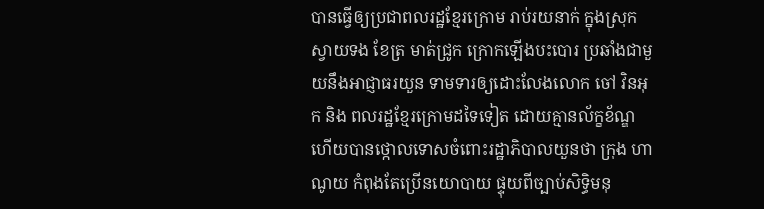បានធ្វើឲ្យប្រជាពលរដ្ឋខ្មែរក្រោម រាប់រយនាក់ ក្នុងស្រុកស្វាយទង ខែត្រ មាត់ជ្រូក ក្រោកឡើងបះបោរ ប្រឆាំងជាមួយនឹងអាជ្ញាធរយួន ទាមទារឲ្យដោះលែងលោក ចៅ វិនអុក និង ពលរដ្ឋខ្មែរក្រោមដទៃទៀត ដោយគ្មានល័ក្ខខ័ណ្ឌ ហើយបានថ្កោលទោសចំពោះរដ្ឋាភិបាលយួនថា ក្រុង ហាណូយ កំពុងតែប្រើនយោបាយ ផ្ទុយពីច្បាប់សិទ្ធិមនុ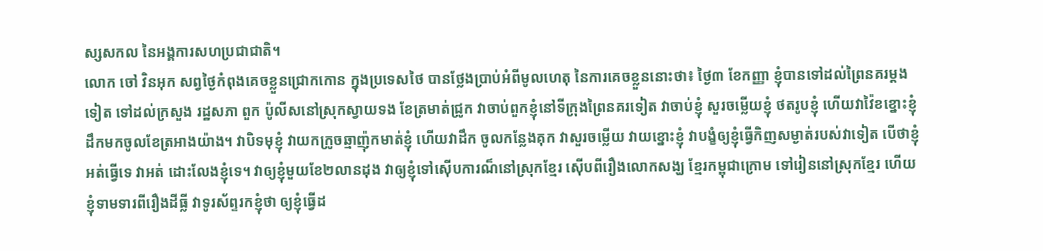ស្សសកល នៃអង្គការសហប្រជាជាតិ។
លោក ចៅ វិនអុក សព្វថ្ងៃកំពុងគេចខ្លួនជ្រោកកោន ក្នុងប្រទេសថៃ បានថ្លែងប្រាប់អំពីមូលហេតុ នៃការគេចខ្លួននោះថា៖ ថ្ងៃ៣ ខែកញ្ញា ខ្ញុំបានទៅដល់ព្រៃនគរម្តងទៀត ទៅដល់ក្រសួង រដ្ឋសភា ពួក ប៉ូលីសនៅស្រុកស្វាយទង ខែត្រមាត់ជ្រូក វាចាប់ពួកខ្ញុំនៅទីក្រុងព្រៃនគរទៀត វាចាប់ខ្ញុំ សួរចម្លើយខ្ញុំ ថតរូបខ្ញុំ ហើយវាវ៉ៃខខ្នោះខ្ញុំ ដឹកមកចូលខែត្រអាងយ៉ាង។ វាបិទមុខ្ញុំ វាយកក្រូចឆ្មាញ៉ុកមាត់ខ្ញុំ ហើយវាដឹក ចូលកន្លែងគុក វាសួរចម្លើយ វាយខ្នោះខ្ញុំ វាបង្ខំឲ្យខ្ញុំធ្វើកិញសម្ងាត់របស់វាទៀត បើថាខ្ញុំអត់ធ្វើទេ វាអត់ ដោះលែងខ្ញុំទេ។ វាឲ្យខ្ញុំមួយខែ២លានដុង វាឲ្យខ្ញុំទៅស៊ើបការណ៏នៅស្រុកខ្មែរ ស៊ើបពីរឿងលោកសង្ឃ ខ្មែរកម្ពុជាក្រោម ទៅរៀននៅស្រុកខ្មែរ ហើយខ្ញុំទាមទារពីរឿងដីធ្លី វាទូរស័ព្ទរកខ្ញុំថា ឲ្យខ្ញុំធ្វើដ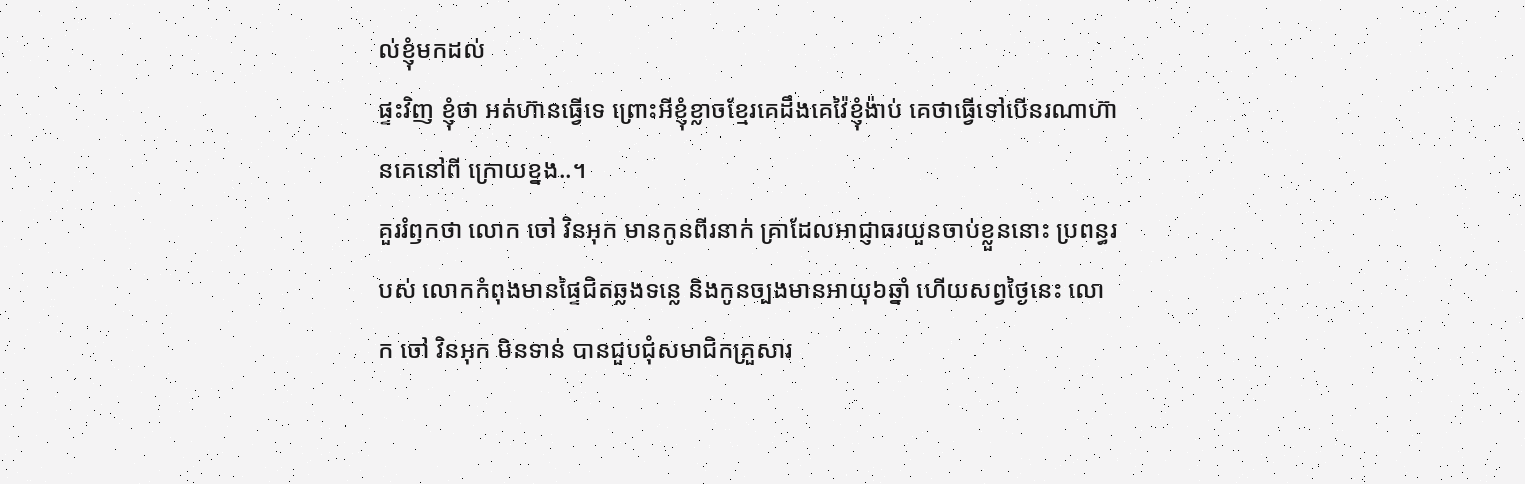ល់ខ្ញុំមកដល់
ផ្ទះវិញ ខ្ញុំថា អត់ហ៊ានធ្វើទេ ព្រោះអីខ្ញុំខ្លាចខ្មែរគេដឹងគេវ៉ៃខ្ញុំង៉ាប់ គេថាធ្វើទៅបើនរណាហ៊ានគេនៅពី ក្រោយខ្នង..។
គួររំឭកថា លោក ចៅ វិនអុក មានកូនពីរនាក់ គ្រាដែលអាជ្ញាធរយួនចាប់ខ្លួននោះ ប្រពន្ធរបស់ លោកកំពុងមានផ្ទៃជិតឆ្លងទន្លេ និងកូនច្បងមានអាយុ៦ឆ្នាំ ហើយសព្វថ្ងៃនេះ លោក ចៅ វិនអុក មិនទាន់ បានជួបជុំសមាជិកគ្រួសារ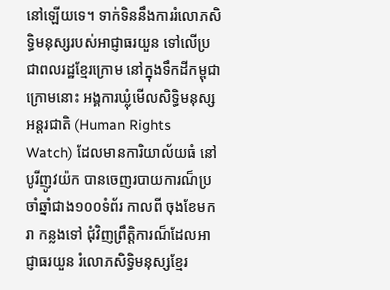នៅឡើយទេ។ ទាក់ទិននឹងការរំលោភសិទ្ធិមនុស្សរបស់អាជ្ញាធរយួន ទៅលើប្រ ជាពលរដ្ឋខ្មែរក្រោម នៅក្នុងទឹកដីកម្ពុជាក្រោមនោះ អង្គការឃ្លុំមើលសិទ្ធិមនុស្សអន្តរជាតិ (Human Rights Watch) ដែលមានការិយាល័យធំ នៅបូរីញូវយ៉ក បានចេញរបាយការណ៏ប្រចាំឆ្នាំជាង១០០ទំព័រ កាលពី ចុងខែមករា កន្លងទៅ ជុំវិញព្រឹត្តិការណ៏ដែលអាជ្ញាធរយួន រំលោភសិទ្ធិមនុស្សខ្មែរ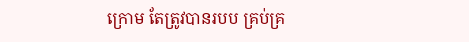ក្រោម តែត្រូវបានរបប គ្រប់គ្រ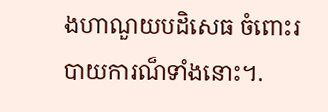ងហាណួយបដិសេធ ចំពោះរបាយការណ៏ទាំងនោះ។.